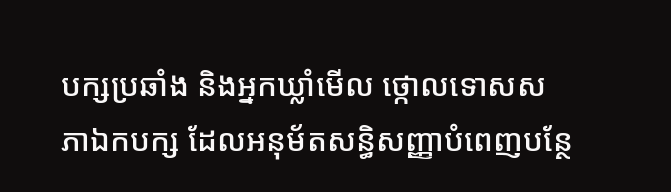បក្សប្រឆាំង និងអ្នកឃ្លាំមើល ថ្កោលទោសសភាឯកបក្ស ដែលអនុម័តសន្ធិសញ្ញាបំពេញបន្ថែ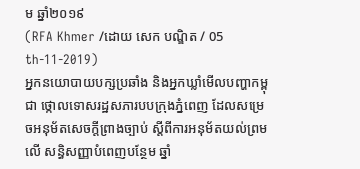ម ឆ្នាំ២០១៩
(RFA Khmer /ដោយ សេក បណ្ឌិត / 05 th-11-2019)
អ្នកនយោបាយបក្សប្រឆាំង និងអ្នកឃ្លាំមើលបញ្ហាកម្ពុជា ថ្កោលទោសរដ្ឋសភារបបក្រុងភ្នំពេញ ដែលសម្រេចអនុម័តសេចក្តីព្រាងច្បាប់ ស្តីពីការអនុម័តយល់ព្រមលើ សន្ធិសញ្ញាបំពេញបន្ថែម ឆ្នាំ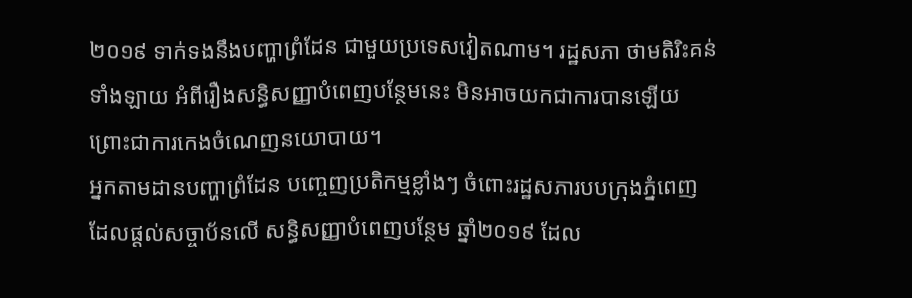២០១៩ ទាក់ទងនឹងបញ្ហាព្រំដែន ជាមួយប្រទេសវៀតណាម។ រដ្ឋសភា ថាមតិរិះគន់ទាំងឡាយ អំពីរឿងសន្ធិសញ្ញាបំពេញបន្ថែមនេះ មិនអាចយកជាការបានឡើយ ព្រោះជាការកេងចំណេញនយោបាយ។
អ្នកតាមដានបញ្ហាព្រំដែន បញ្ចេញប្រតិកម្មខ្លាំងៗ ចំពោះរដ្ឋសភារបបក្រុងភ្នំពេញ ដែលផ្តល់សច្ចាប័នលើ សន្ធិសញ្ញាបំពេញបន្ថែម ឆ្នាំ២០១៩ ដែល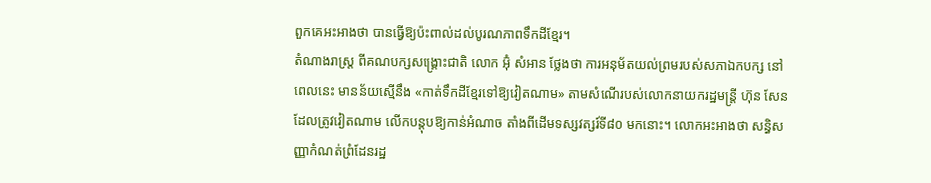ពួកគេអះអាងថា បានធ្វើឱ្យប៉ះពាល់ដល់បូរណភាពទឹកដីខ្មែរ។
តំណាងរាស្ត្រ ពីគណបក្សសង្គ្រោះជាតិ លោក អ៊ុំ សំអាន ថ្លែងថា ការអនុម័តយល់ព្រមរបស់សភាឯកបក្ស នៅពេលនេះ មានន័យស្មើនឹង «កាត់ទឹកដីខ្មែរទៅឱ្យវៀតណាម» តាមសំណើរបស់លោកនាយករដ្ឋមន្ត្រី ហ៊ុន សែន ដែលត្រូវវៀតណាម លើកបន្តុបឱ្យកាន់អំណាច តាំងពីដើមទស្សវត្សរ៍ទី៨០ មកនោះ។ លោកអះអាងថា សន្ធិសញ្ញាកំណត់ព្រំដែនរដ្ឋ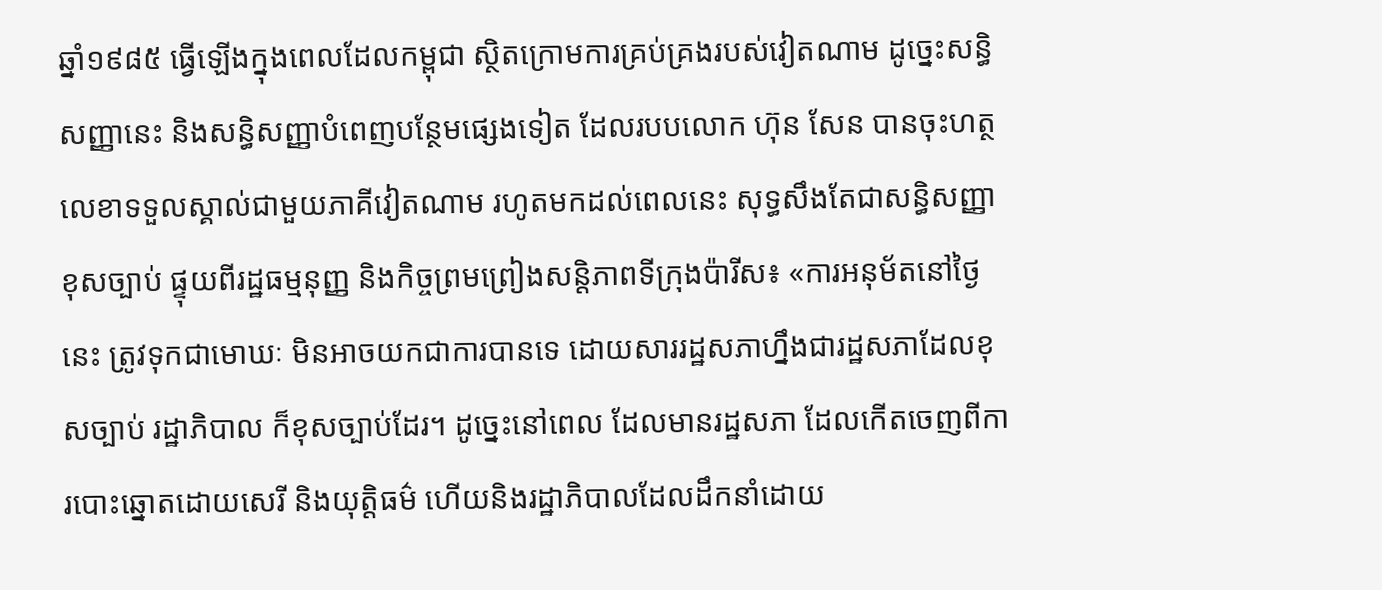ឆ្នាំ១៩៨៥ ធ្វើឡើងក្នុងពេលដែលកម្ពុជា ស្ថិតក្រោមការគ្រប់គ្រងរបស់វៀតណាម ដូច្នេះសន្ធិសញ្ញានេះ និងសន្ធិសញ្ញាបំពេញបន្ថែមផ្សេងទៀត ដែលរបបលោក ហ៊ុន សែន បានចុះហត្ថលេខាទទួលស្គាល់ជាមួយភាគីវៀតណាម រហូតមកដល់ពេលនេះ សុទ្ធសឹងតែជាសន្ធិសញ្ញាខុសច្បាប់ ផ្ទុយពីរដ្ឋធម្មនុញ្ញ និងកិច្ចព្រមព្រៀងសន្តិភាពទីក្រុងប៉ារីស៖ «ការអនុម័តនៅថ្ងៃនេះ ត្រូវទុកជាមោឃៈ មិនអាចយកជាការបានទេ ដោយសាររដ្ឋសភាហ្នឹងជារដ្ឋសភាដែលខុសច្បាប់ រដ្ឋាភិបាល ក៏ខុសច្បាប់ដែរ។ ដូច្នេះនៅពេល ដែលមានរដ្ឋសភា ដែលកើតចេញពីការបោះឆ្នោតដោយសេរី និងយុត្តិធម៌ ហើយនិងរដ្ឋាភិបាលដែលដឹកនាំដោយ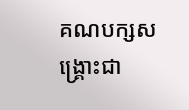គណបក្សសង្គ្រោះជា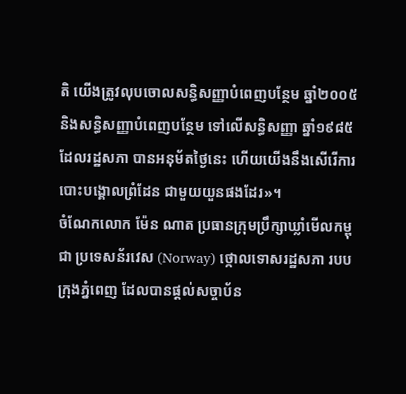តិ យើងត្រូវលុបចោលសន្ធិសញ្ញាបំពេញបន្ថែម ឆ្នាំ២០០៥ និងសន្ធិសញ្ញាបំពេញបន្ថែម ទៅលើសន្ធិសញ្ញា ឆ្នាំ១៩៨៥ ដែលរដ្ឋសភា បានអនុម័តថ្ងៃនេះ ហើយយើងនឹងសើរើការបោះបង្គោលព្រំដែន ជាមួយយួនផងដែរ»។
ចំណែកលោក ម៉ែន ណាត ប្រធានក្រុមប្រឹក្សាឃ្លាំមើលកម្ពុជា ប្រទេសន័រវេស (Norway) ថ្កោលទោសរដ្ឋសភា របបក្រុងភ្នំពេញ ដែលបានផ្តល់សច្ចាប័ន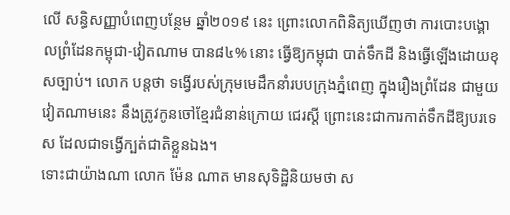លើ សន្ធិសញ្ញាបំពេញបន្ថែម ឆ្នាំ២០១៩ នេះ ព្រោះលោកពិនិត្យឃើញថា ការបោះបង្គោលព្រំដែនកម្ពុជា-វៀតណាម បាន៨៤% នោះ ធ្វើឱ្យកម្ពុជា បាត់ទឹកដី និងធ្វើឡើងដោយខុសច្បាប់។ លោក បន្តថា ទង្វើរបស់ក្រុមមេដឹកនាំរបបក្រុងភ្នំពេញ ក្នុងរឿងព្រំដែន ជាមួយវៀតណាមនេះ នឹងត្រូវកូនចៅខ្មែរជំនាន់ក្រោយ ជេរស្តី ព្រោះនេះជាការកាត់ទឹកដីឱ្យបរទេស ដែលជាទង្វើក្បត់ជាតិខ្លួនឯង។
ទោះជាយ៉ាងណា លោក ម៉ែន ណាត មានសុទិដ្ឋិនិយមថា ស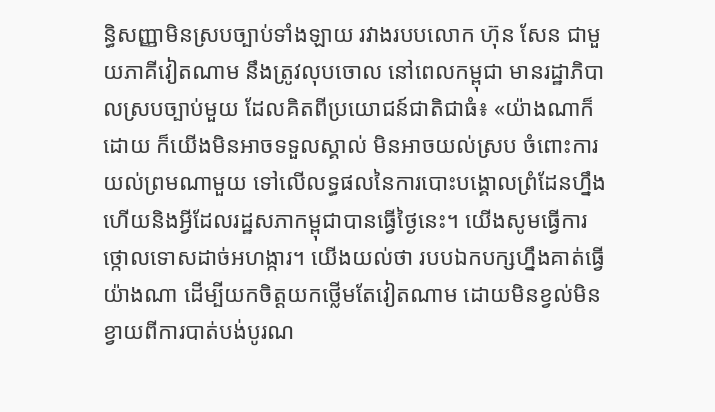ន្ធិសញ្ញាមិនស្របច្បាប់ទាំងឡាយ រវាងរបបលោក ហ៊ុន សែន ជាមួយភាគីវៀតណាម នឹងត្រូវលុបចោល នៅពេលកម្ពុជា មានរដ្ឋាភិបាលស្របច្បាប់មួយ ដែលគិតពីប្រយោជន៍ជាតិជាធំ៖ «យ៉ាងណាក៏ដោយ ក៏យើងមិនអាចទទួលស្គាល់ មិនអាចយល់ស្រប ចំពោះការយល់ព្រមណាមួយ ទៅលើលទ្ធផលនៃការបោះបង្គោលព្រំដែនហ្នឹង ហើយនិងអ្វីដែលរដ្ឋសភាកម្ពុជាបានធ្វើថ្ងៃនេះ។ យើងសូមធ្វើការថ្កោលទោសដាច់អហង្ការ។ យើងយល់ថា របបឯកបក្សហ្នឹងគាត់ធ្វើយ៉ាងណា ដើម្បីយកចិត្តយកថ្លើមតែវៀតណាម ដោយមិនខ្វល់មិនខ្វាយពីការបាត់បង់បូរណ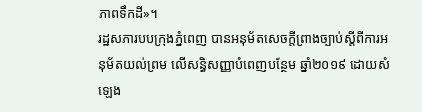ភាពទឹកដី»។
រដ្ឋសភារបបក្រុងភ្នំពេញ បានអនុម័តសេចក្តីព្រាងច្បាប់ស្តីពីការអនុម័តយល់ព្រម លើសន្ធិសញ្ញាបំពេញបន្ថែម ឆ្នាំ២០១៩ ដោយសំឡេង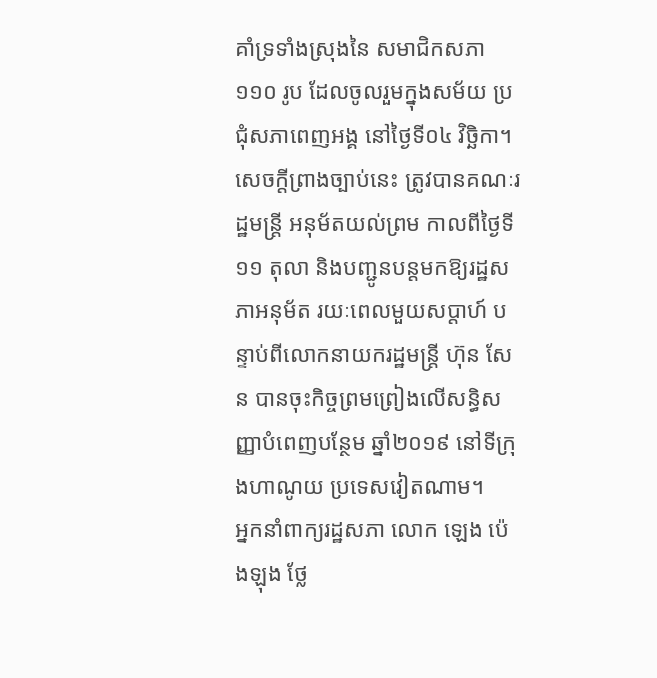គាំទ្រទាំងស្រុងនៃ សមាជិកសភា ១១០ រូប ដែលចូលរួមក្នុងសម័យ ប្រជុំសភាពេញអង្គ នៅថ្ងៃទី០៤ វិច្ឆិកា។ សេចក្តីព្រាងច្បាប់នេះ ត្រូវបានគណៈរដ្ឋមន្ត្រី អនុម័តយល់ព្រម កាលពីថ្ងៃទី១១ តុលា និងបញ្ជូនបន្តមកឱ្យរដ្ឋសភាអនុម័ត រយៈពេលមួយសប្តាហ៍ បន្ទាប់ពីលោកនាយករដ្ឋមន្ត្រី ហ៊ុន សែន បានចុះកិច្ចព្រមព្រៀងលើសន្ធិសញ្ញាបំពេញបន្ថែម ឆ្នាំ២០១៩ នៅទីក្រុងហាណូយ ប្រទេសវៀតណាម។
អ្នកនាំពាក្យរដ្ឋសភា លោក ឡេង ប៉េងឡុង ថ្លែ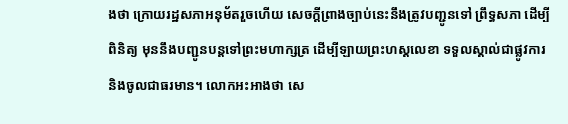ងថា ក្រោយរដ្ឋសភាអនុម័តរួចហើយ សេចក្តីព្រាងច្បាប់នេះនឹងត្រូវបញ្ជូនទៅ ព្រឹទ្ធសភា ដើម្បីពិនិត្យ មុននឹងបញ្ជូនបន្តទៅព្រះមហាក្សត្រ ដើម្បីឡាយព្រះហស្តលេខា ទទួលស្គាល់ជាផ្លូវការ និងចូលជាធរមាន។ លោកអះអាងថា សេ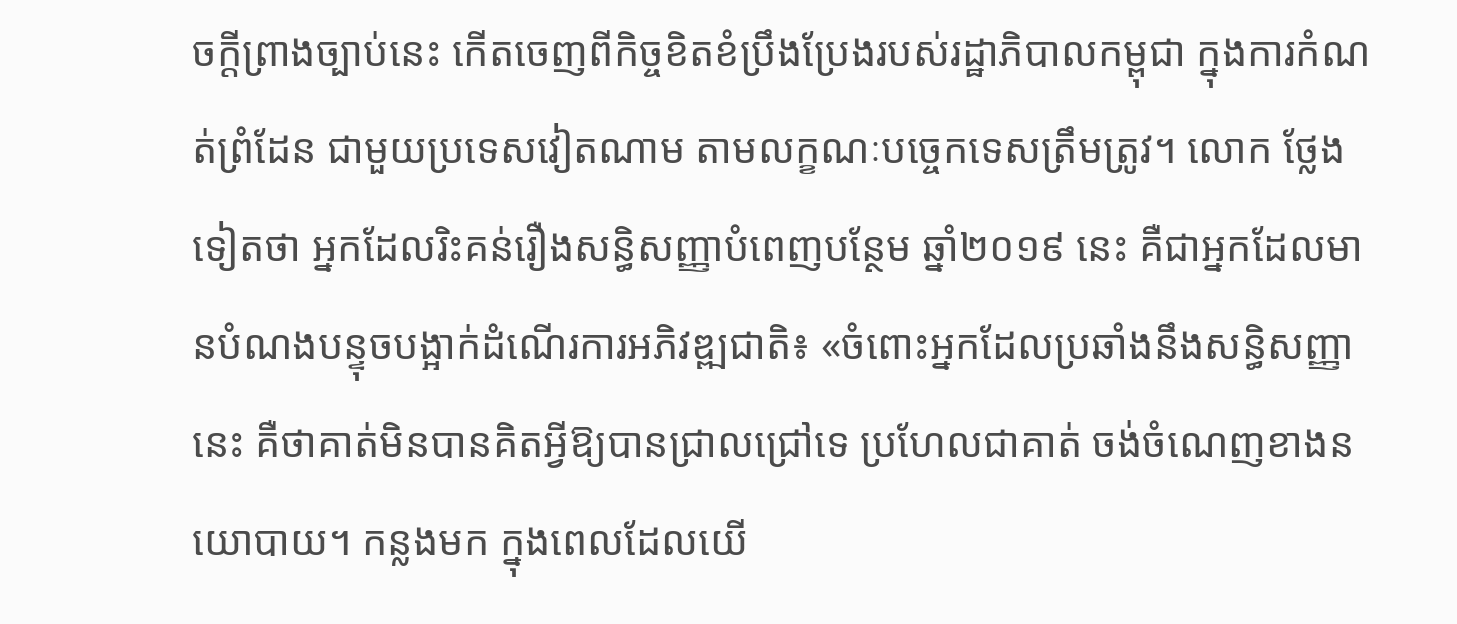ចក្តីព្រាងច្បាប់នេះ កើតចេញពីកិច្ចខិតខំប្រឹងប្រែងរបស់រដ្ឋាភិបាលកម្ពុជា ក្នុងការកំណត់ព្រំដែន ជាមួយប្រទេសវៀតណាម តាមលក្ខណៈបច្ចេកទេសត្រឹមត្រូវ។ លោក ថ្លែងទៀតថា អ្នកដែលរិះគន់រឿងសន្ធិសញ្ញាបំពេញបន្ថែម ឆ្នាំ២០១៩ នេះ គឺជាអ្នកដែលមានបំណងបន្ទុចបង្អាក់ដំណើរការអភិវឌ្ឍជាតិ៖ «ចំពោះអ្នកដែលប្រឆាំងនឹងសន្ធិសញ្ញានេះ គឺថាគាត់មិនបានគិតអ្វីឱ្យបានជ្រាលជ្រៅទេ ប្រហែលជាគាត់ ចង់ចំណេញខាងនយោបាយ។ កន្លងមក ក្នុងពេលដែលយើ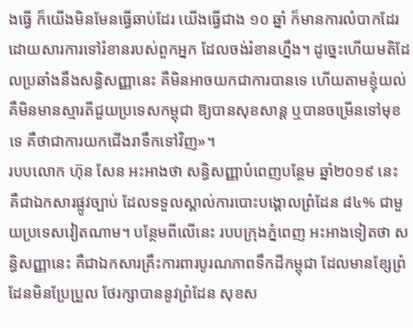ងធ្វើ ក៏យើងមិនមែនធ្វើឆាប់ដែរ យើងធ្វើជាង ១០ ឆ្នាំ ក៏មានការលំបាកដែរ ដោយសារការទៅរំខានរបស់ពួកអ្នក ដែលចង់រំខានហ្នឹង។ ដូច្នេះហើយមតិដែលប្រឆាំងនឹងសន្ធិសញ្ញានេះ គឺមិនអាចយកជាការបានទេ ហើយតាមខ្ញុំយល់ គឺមិនមានស្មារតីជួយប្រទេសកម្ពុជា ឱ្យបានសុខសាន្ត ឬបានចម្រើនទៅមុខទេ គឺថាជាការយកជើងរាទឹកទៅវិញ»។
របបលោក ហ៊ុន សែន អះអាងថា សន្ធិសញ្ញាបំពេញបន្ថែម ឆ្នាំ២០១៩ នេះ គឺជាឯកសារផ្លូវច្បាប់ ដែលទទួលស្គាល់ការបោះបង្គោលព្រំដែន ៨៤% ជាមួយប្រទេសវៀតណាម។ បន្ថែមពីលើនេះ របបក្រុងភ្នំពេញ អះអាងទៀតថា សន្ធិសញ្ញានេះ គឺជាឯកសារគ្រឹះការពារបូរណភាពទឹកដីកម្ពុជា ដែលមានខ្សែព្រំដែនមិនប្រែប្រួល ថែរក្សាបាននូវព្រំដែន សុខស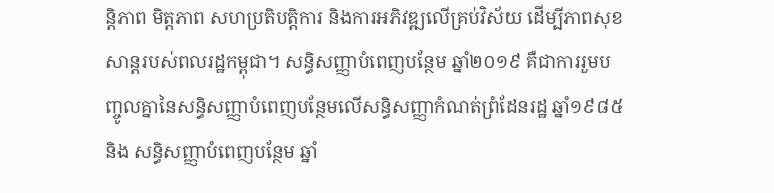ន្តិភាព មិត្តភាព សហប្រតិបត្តិការ និងការអភិវឌ្ឍលើគ្រប់វិស័យ ដើម្បីភាពសុខសាន្តរបស់ពលរដ្ឋកម្ពុជា។ សន្ធិសញ្ញាបំពេញបន្ថែម ឆ្នាំ២០១៩ គឺជាការរួមបញ្ចូលគ្នានៃសន្ធិសញ្ញាបំពេញបន្ថែមលើសន្ធិសញ្ញាកំណត់ព្រំដែនរដ្ឋ ឆ្នាំ១៩៨៥ និង សន្ធិសញ្ញាបំពេញបន្ថែម ឆ្នាំ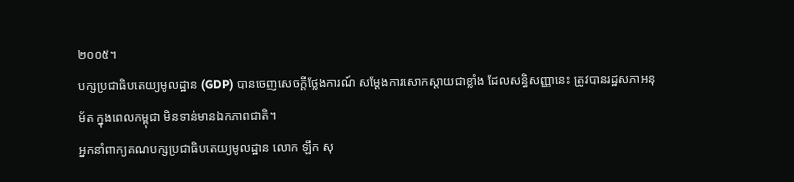២០០៥។
បក្សប្រជាធិបតេយ្យមូលដ្ឋាន (GDP) បានចេញសេចក្តីថ្លែងការណ៍ សម្តែងការសោកស្តាយជាខ្លាំង ដែលសន្ធិសញ្ញានេះ ត្រូវបានរដ្ឋសភាអនុម័ត ក្នុងពេលកម្ពុជា មិនទាន់មានឯកភាពជាតិ។
អ្នកនាំពាក្យគណបក្សប្រជាធិបតេយ្យមូលដ្ឋាន លោក ឡឹក សុ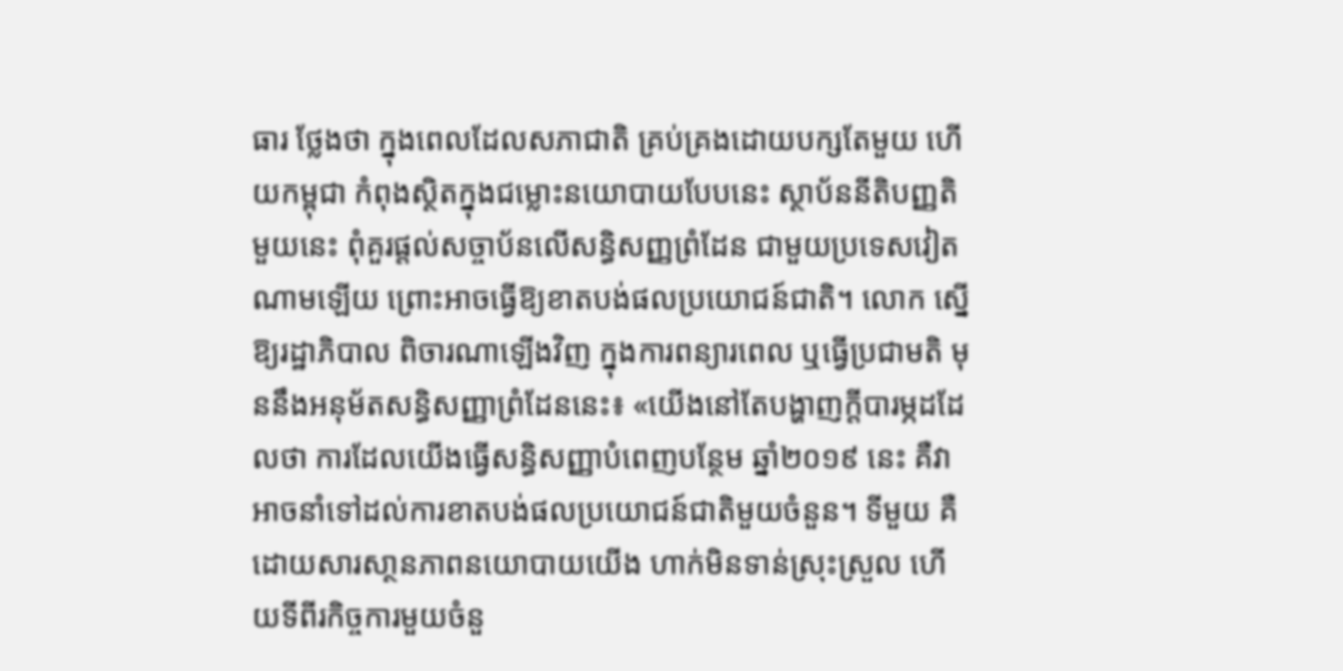ធារ ថ្លែងថា ក្នុងពេលដែលសភាជាតិ គ្រប់គ្រងដោយបក្សតែមួយ ហើយកម្ពុជា កំពុងស្ថិតក្នុងជម្លោះនយោបាយបែបនេះ ស្ថាប័ននីតិបញ្ញតិមួយនេះ ពុំគួរផ្តល់សច្ចាប័នលើសន្ធិសញ្ញព្រំដែន ជាមួយប្រទេសវៀតណាមឡើយ ព្រោះអាចធ្វើឱ្យខាតបង់ផលប្រយោជន៍ជាតិ។ លោក ស្នើឱ្យរដ្ឋាភិបាល ពិចារណាឡើងវិញ ក្នុងការពន្យារពេល ឬធ្វើប្រជាមតិ មុននឹងអនុម័តសន្ធិសញ្ញាព្រំដែននេះ៖ «យើងនៅតែបង្ហាញក្តីបារម្ភដដែលថា ការដែលយើងធ្វើសន្ធិសញ្ញាបំពេញបន្ថែម ឆ្នាំ២០១៩ នេះ គឺវាអាចនាំទៅដល់ការខាតបង់ផលប្រយោជន៍ជាតិមួយចំនួន។ ទីមួយ គឺដោយសារសា្ថនភាពនយោបាយយើង ហាក់មិនទាន់ស្រុះស្រួល ហើយទីពីរកិច្ចការមួយចំនួ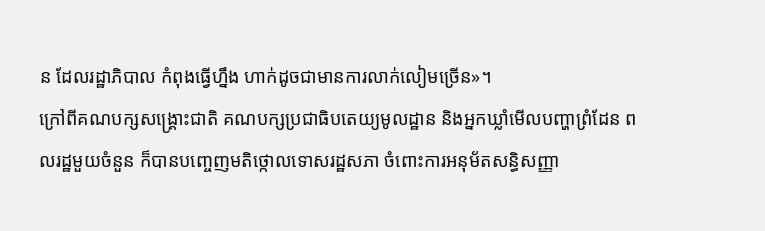ន ដែលរដ្ឋាភិបាល កំពុងធ្វើហ្នឹង ហាក់ដូចជាមានការលាក់លៀមច្រើន»។
ក្រៅពីគណបក្សសង្គ្រោះជាតិ គណបក្សប្រជាធិបតេយ្យមូលដ្ឋាន និងអ្នកឃ្លាំមើលបញ្ហាព្រំដែន ពលរដ្ឋមួយចំនួន ក៏បានបញ្ចេញមតិថ្កោលទោសរដ្ឋសភា ចំពោះការអនុម័តសន្ធិសញ្ញា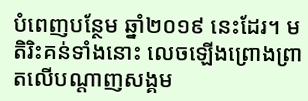បំពេញបន្ថែម ឆ្នាំ២០១៩ នេះដែរ។ មតិរិះគន់ទាំងនោះ លេចឡើងព្រោងព្រាតលើបណ្តាញសង្គម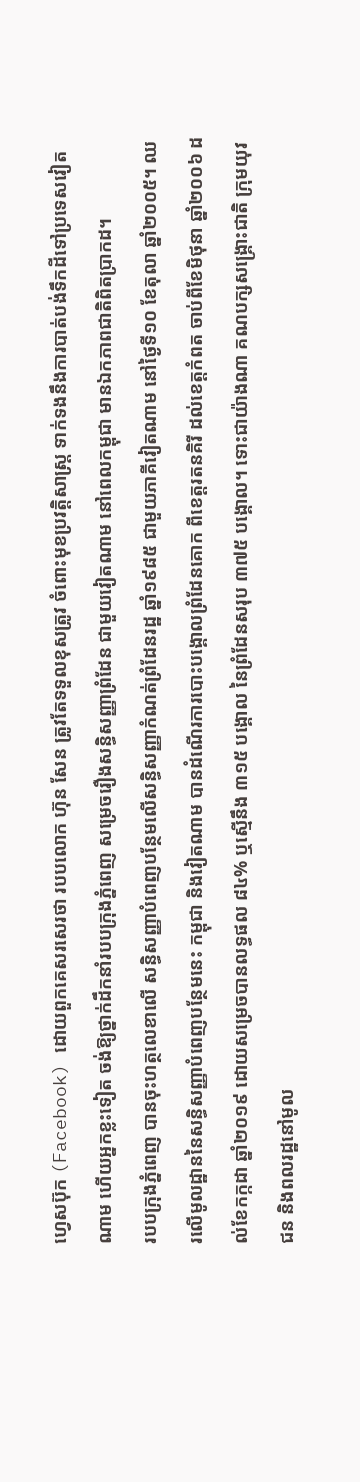ហ្វេសប៊ុក (Facebook) ដោយពួកគេសរសេរថា របបលោក ហ៊ុន សែន ត្រូវតែទទួលខុសត្រូវ ចំពោះមុខប្រវត្តិសាស្ត្រ ទាក់ទងនឹងការបាត់បង់ទឹកដីទៅប្រទេសវៀតណាម ហើយអ្នកខ្លះទៀត ចង់ឱ្យថ្នាក់ដឹកនាំរបបក្រុងភ្នំពេញ សម្រេចរឿងសន្ធិសញ្ញាព្រំដែន ជាមួយវៀតណាម នៅពេលកម្ពុជា មានឯកភាពជាតិពិតប្រាកដ។
របបក្រុងភ្នំពេញ បានចុះហត្ថលេខាលើ សន្ធិសញ្ញាបំពេញបន្ថែមលើសន្ធិសញ្ញាកំណត់ព្រំដែនរដ្ឋ ឆ្នាំ១៩៨៥ ជាមួយភាគីវៀតណាម នៅថ្ងៃទី១០ ខែតុលា ឆ្នាំ២០០៥។ ឈរលើមូលដ្ឋាននៃសន្ធិសញ្ញាបំពេញបន្ថែមនេះ កម្ពុជា និងវៀតណាម បានដំណើរការបោះបង្គោលព្រំដែនគោក ពីខេត្តរតនគិរី ដល់ខេត្តកំពត ចាប់ពីខែមិថុនា ឆ្នាំ២០០៦ ដល់ខែកក្កដា ឆ្នាំ២០១៩ ដោយសម្រេចបានលទ្ធផល ៨៤% ឬស្មើនឹង ៣១៥ បង្គោល នៃព្រំដែនសរុប ៣៧៥ បង្គោល។ ទោះជាយ៉ាងណា គណបក្សសង្គ្រោះជាតិ ក្រុមយុវជន និងពលរដ្ឋនៅមូល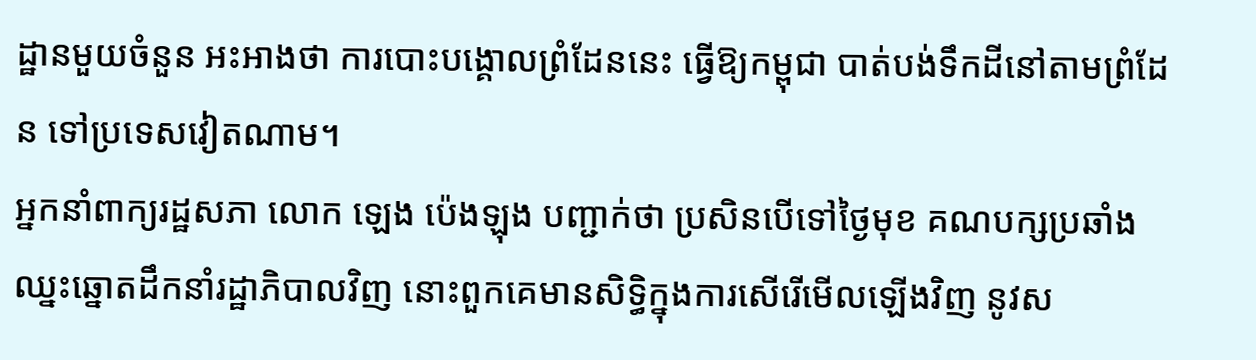ដ្ឋានមួយចំនួន អះអាងថា ការបោះបង្គោលព្រំដែននេះ ធ្វើឱ្យកម្ពុជា បាត់បង់ទឹកដីនៅតាមព្រំដែន ទៅប្រទេសវៀតណាម។
អ្នកនាំពាក្យរដ្ឋសភា លោក ឡេង ប៉េងឡុង បញ្ជាក់ថា ប្រសិនបើទៅថ្ងៃមុខ គណបក្សប្រឆាំង ឈ្នះឆ្នោតដឹកនាំរដ្ឋាភិបាលវិញ នោះពួកគេមានសិទ្ធិក្នុងការសើរើមើលឡើងវិញ នូវស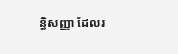ន្ធិសញ្ញា ដែលរ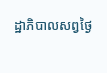ដ្ឋាភិបាលសព្វថ្ងៃ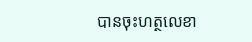បានចុះហត្ថលេខា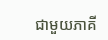ជាមួយភាគី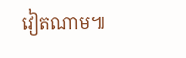វៀតណាម៕